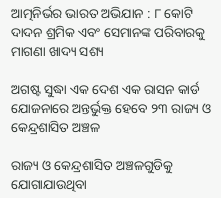ଆତ୍ମନିର୍ଭର ଭାରତ ଅଭିଯାନ : ୮ କୋଟି ଦାଦନ ଶ୍ରମିକ ଏବଂ ସେମାନଙ୍କ ପରିବାରକୁ ମାଗଣା ଖାଦ୍ୟ ସଶ୍ୟ

ଅଗଷ୍ଟ ସୁଦ୍ଧା ଏକ ଦେଶ ଏକ ରାସନ କାର୍ଡ ଯୋଜନାରେ ଅନ୍ତର୍ଭୁକ୍ତ ହେବେ ୨୩ ରାଜ୍ୟ ଓ କେନ୍ଦ୍ରଶାସିତ ଅଞ୍ଚଳ

ରାଜ୍ୟ ଓ କେନ୍ଦ୍ରଶାସିତ ଅଞ୍ଚଳଗୁଡିକୁ ଯୋଗାଯାଉଥିବା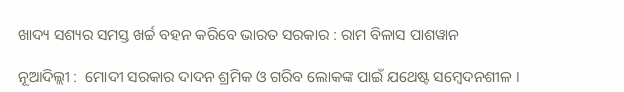ଖାଦ୍ୟ ସଶ୍ୟର ସମସ୍ତ ଖର୍ଚ୍ଚ ବହନ କରିବେ ଭାରତ ସରକାର : ରାମ ବିଳାସ ପାଶୱାନ

ନୂଆଦିଲ୍ଲୀ :  ମୋଦୀ ସରକାର ଦାଦନ ଶ୍ରମିକ ଓ ଗରିବ ଲୋକଙ୍କ ପାଇଁ ଯଥେଷ୍ଟ ସମ୍ବେଦନଶୀଳ ।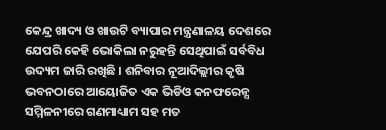କେନ୍ଦ୍ର ଖାଦ୍ୟ ଓ ଖାଉଟି ବ୍ୟାପାର ମନ୍ତ୍ରଣାଳୟ ଦେଶରେ ଯେପରି କେହି ଭୋକିଲା ନରୁହନ୍ତି ସେଥିପାଇଁ ସର୍ବବିଧ ଉଦ୍ୟମ ଜାରି ରଖିଛି । ଶନିବାର ନୂଆଦିଲ୍ଲୀର କୃଷି ଭବନଠାରେ ଆୟୋଜିତ ଏକ ଭିଡିଓ କନଫରେନ୍ସ ସମ୍ମିଳନୀରେ ଗଣମାଧ୍ୟାମ ସହ ମତ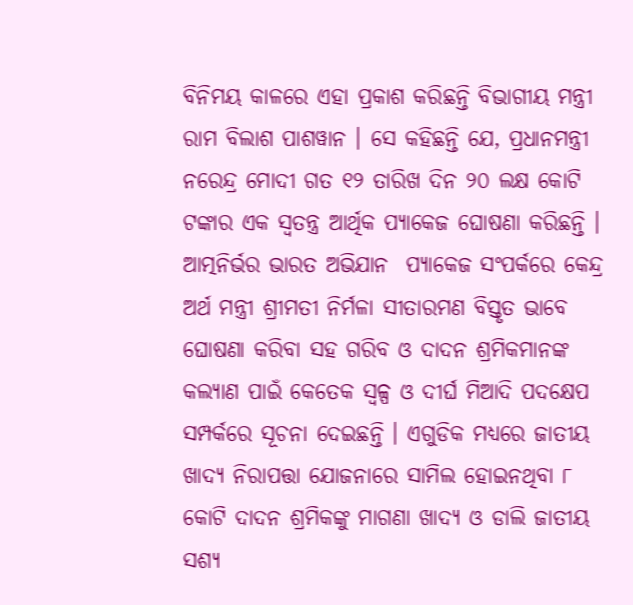ବିନିମୟ କାଳରେ ଏହା ପ୍ରକାଶ କରିଛନ୍ତି ବିଭାଗୀୟ ମନ୍ତ୍ରୀ ରାମ ବିଲାଶ ପାଶୱାନ । ସେ କହିଛନ୍ତି ଯେ, ପ୍ରଧାନମନ୍ତ୍ରୀ ନରେନ୍ଦ୍ର ମୋଦୀ ଗତ ୧୨ ତାରିଖ ଦିନ ୨୦ ଲକ୍ଷ କୋଟି ଟଙ୍କାର ଏକ ସ୍ଵତନ୍ତ୍ର ଆର୍ଥିକ ପ୍ୟାକେଜ ଘୋଷଣା କରିଛନ୍ତି । ଆତ୍ମନିର୍ଭର ଭାରତ ଅଭିଯାନ  ପ୍ୟାକେଜ ସଂପର୍କରେ କେନ୍ଦ୍ର ଅର୍ଥ ମନ୍ତ୍ରୀ ଶ୍ରୀମତୀ ନିର୍ମଳା ସୀତାରମଣ ବିସ୍ତୃତ ଭାବେ ଘୋଷଣା କରିବା ସହ ଗରିବ ଓ ଦାଦନ ଶ୍ରମିକମାନଙ୍କ କଲ୍ୟାଣ ପାଇଁ କେତେକ ସ୍ୱଳ୍ପ ଓ ଦୀର୍ଘ ମିଆଦି ପଦକ୍ଷେପ ସମ୍ପର୍କରେ ସୂଚନା ଦେଇଛନ୍ତି । ଏଗୁଡିକ ମଧ୍ୟରେ ଜାତୀୟ ଖାଦ୍ୟ ନିରାପତ୍ତା ଯୋଜନାରେ ସାମିଲ ହୋଇନଥିବା ୮ କୋଟି ଦାଦନ ଶ୍ରମିକଙ୍କୁ ମାଗଣା ଖାଦ୍ୟ ଓ ଡାଲି ଜାତୀୟ ସଶ୍ୟ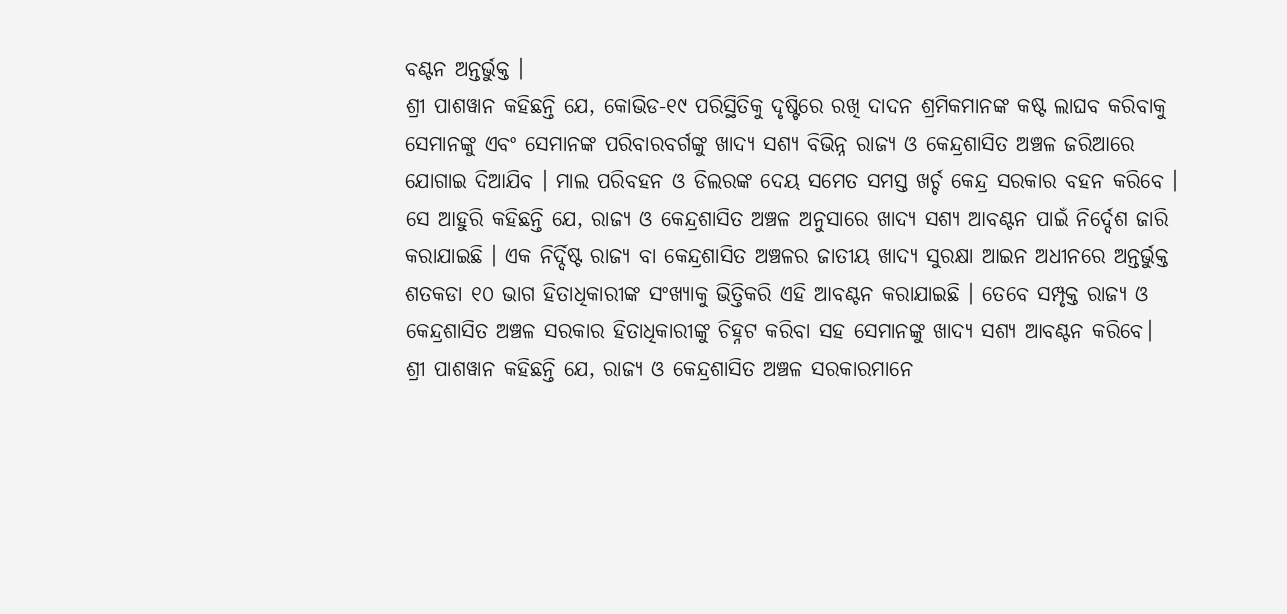ବଣ୍ଟନ ଅନ୍ତର୍ଭୁକ୍ତ ।
ଶ୍ରୀ ପାଶୱାନ କହିଛନ୍ତି ଯେ, କୋଭିଡ-୧୯ ପରିସ୍ଥିତିକୁ ଦୃଷ୍ଟିରେ ରଖି ଦାଦନ ଶ୍ରମିକମାନଙ୍କ କଷ୍ଟ ଲାଘବ କରିବାକୁ ସେମାନଙ୍କୁ ଏବଂ ସେମାନଙ୍କ ପରିବାରବର୍ଗଙ୍କୁ ଖାଦ୍ୟ ସଶ୍ୟ ବିଭିନ୍ନ ରାଜ୍ୟ ଓ କେନ୍ଦ୍ରଶାସିତ ଅଞ୍ଚଳ ଜରିଆରେ ଯୋଗାଇ ଦିଆଯିବ । ମାଲ ପରିବହନ ଓ ଡିଲରଙ୍କ ଦେୟ ସମେତ ସମସ୍ତ ଖର୍ଚ୍ଚ କେନ୍ଦ୍ର ସରକାର ବହନ କରିବେ ।
ସେ ଆହୁରି କହିଛନ୍ତି ଯେ, ରାଜ୍ୟ ଓ କେନ୍ଦ୍ରଶାସିତ ଅଞ୍ଚଳ ଅନୁସାରେ ଖାଦ୍ୟ ସଶ୍ୟ ଆବଣ୍ଟନ ପାଇଁ ନିର୍ଦ୍ଦେଶ ଜାରି କରାଯାଇଛି । ଏକ ନିର୍ଦ୍ଦିଷ୍ଟ ରାଜ୍ୟ ବା କେନ୍ଦ୍ରଶାସିତ ଅଞ୍ଚଳର ଜାତୀୟ ଖାଦ୍ୟ ସୁରକ୍ଷା ଆଇନ ଅଧୀନରେ ଅନ୍ତର୍ଭୁକ୍ତ ଶତକଡା ୧୦ ଭାଗ ହିତାଧିକାରୀଙ୍କ ସଂଖ୍ୟାକୁ ଭିତ୍ତିକରି ଏହି ଆବଣ୍ଟନ କରାଯାଇଛି । ତେବେ ସମ୍ପୃକ୍ତ ରାଜ୍ୟ ଓ କେନ୍ଦ୍ରଶାସିତ ଅଞ୍ଚଳ ସରକାର ହିତାଧିକାରୀଙ୍କୁ ଚିହ୍ନଟ କରିବା ସହ ସେମାନଙ୍କୁ ଖାଦ୍ୟ ସଶ୍ୟ ଆବଣ୍ଟନ କରିବେ।
ଶ୍ରୀ ପାଶୱାନ କହିଛନ୍ତି ଯେ, ରାଜ୍ୟ ଓ କେନ୍ଦ୍ରଶାସିତ ଅଞ୍ଚଳ ସରକାରମାନେ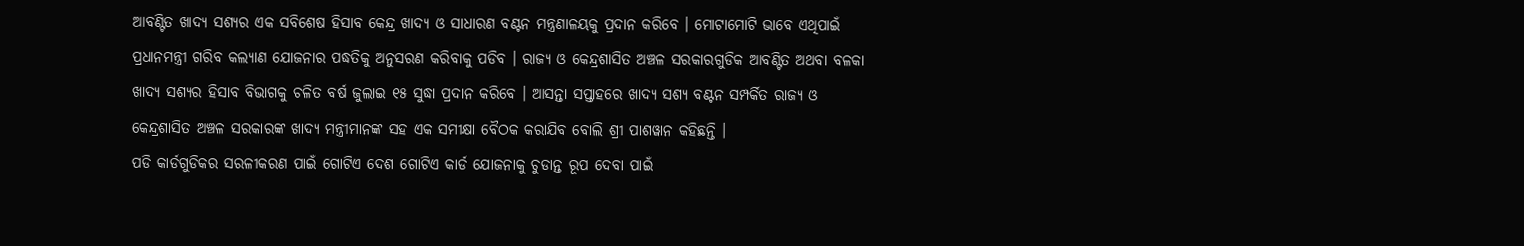ଆବଣ୍ଟିତ ଖାଦ୍ୟ ସଶ୍ୟର ଏକ ସବିଶେଷ ହିସାବ କେନ୍ଦ୍ର ଖାଦ୍ୟ ଓ ସାଧାରଣ ବଣ୍ଟନ ମନ୍ତ୍ରଣାଳୟକୁ ପ୍ରଦାନ କରିବେ । ମୋଟାମୋଟି ଭାବେ ଏଥିପାଇଁ ପ୍ରଧାନମନ୍ତ୍ରୀ ଗରିବ କଲ୍ୟାଣ ଯୋଜନାର ପଦ୍ଧତିକୁ ଅନୁସରଣ କରିବାକୁ ପଡିବ । ରାଜ୍ୟ ଓ କେନ୍ଦ୍ରଶାସିତ ଅଞ୍ଚଳ ସରକାରଗୁଡିକ ଆବଣ୍ଟିତ ଅଥବା ବଳକା ଖାଦ୍ୟ ସଶ୍ୟର ହିସାବ ବିଭାଗକୁ ଚଳିତ ବର୍ଷ ଜୁଲାଇ ୧୫ ସୁଦ୍ଧା ପ୍ରଦାନ କରିବେ । ଆସନ୍ତା ସପ୍ତାହରେ ଖାଦ୍ୟ ସଶ୍ୟ ବଣ୍ଟନ ସମ୍ପର୍କିତ ରାଜ୍ୟ ଓ କେନ୍ଦ୍ରଶାସିତ ଅଞ୍ଚଳ ସରକାରଙ୍କ ଖାଦ୍ୟ ମନ୍ତ୍ରୀମାନଙ୍କ ସହ ଏକ ସମୀକ୍ଷା ବୈଠକ କରାଯିବ ବୋଲି ଶ୍ରୀ ପାଶୱାନ କହିଛନ୍ତି ।
ପଡି କାର୍ଡଗୁଡିକର ସରଳୀକରଣ ପାଇଁ ଗୋଟିଏ ଦେଶ ଗୋଟିଏ କାର୍ଡ ଯୋଜନାକୁ ଚୁଡାନ୍ତ ରୂପ ଦେବା ପାଇଁ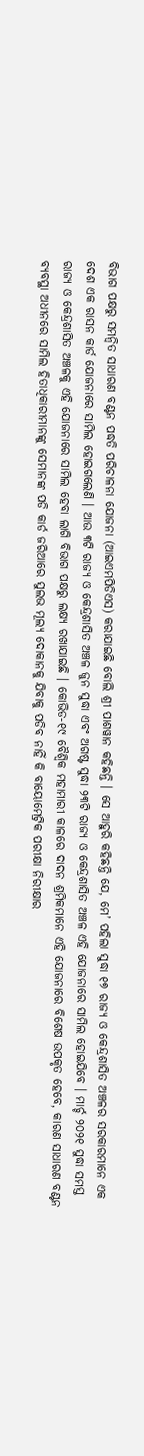ବିଭାଗ ପକ୍ଷରୁ ସମନ୍ଵିତ ସାଧାରଣ ବଣ୍ଟନ ପଦ୍ଧତି ପରିଚାଳନା ଯୋଜନା (ଆଇଏମପିଡିଏସ) କରାଯାଇଛି ବୋଲି ଶ୍ରୀ ପାଶୱାନ କହିଛନ୍ତି । ସେ ଆହୁରି କହିଛନ୍ତି ଯେ, ମେ’ ପହିଲା ସୁଦ୍ଧା ୧୭ ରାଜ୍ୟ ଓ କେନ୍ଦ୍ରଶାସିତ ଅଞ୍ଚଳର ସରକାରମାନେ ଏକ ଦେଶ ଏକ ରାସନ କାର୍ଡ ଯୋଜନାରେ ସାମିଲ ହୋଇଗଲେଣି । ଆଉ ୩ଟି ରାଜ୍ୟ ଓ କେନ୍ଦ୍ରଶାସିତ ଅଞ୍ଚଳ ଜୁନ ସୁଦ୍ଧା ଏବଂ ଅଗଷ୍ଟ ସୁଦ୍ଧା ୨୩ଟି ରାଜ୍ୟ ଓ କେନ୍ଦ୍ରଶାସିତ ଅଞ୍ଚଳ ଏହି ଯୋଜନାରେ ସାମିଲ ହୋଇଯିବେ । ମାର୍ଚ୍ଚ ୨୦୨୧ ସୁଦ୍ଧା ସମସ୍ତ ରାଜ୍ୟ ଓ କେନ୍ଦ୍ରଶାସିତ ଅଞ୍ଚଳକୁ ଏହି ଯୋଜନାରେ ସାମିଲ ହେବା ଲାଗି ବିଭାଗ ପକ୍ଷରୁ ଲକ୍ଷ୍ୟ ରଖାଯାଇଛି । କୋଭିଡ-୧୯ ବୈଶ୍ଵିକ ମହାମାରୀ କାଳରେ ଦାଦନ ଶ୍ରମିକମାନେ ଏହି ଯୋଜନାରେ ବିଶେଷ ଉପକୃତ ହେବେ, କାରଣ ସାଧାରଣ ବଣ୍ଟନ ବ୍ୟବସ୍ଥା ଅଧୀନରେ ସାମିଲ ହିତାଧିକାରୀମାନଙ୍କୁ ସେମାନଙ୍କ ପଡି କାର୍ଡ ଜରିଆରେ ସୁଲଭ ମୂଲ୍ୟ ଦୋକାନକୁ ଯିବାକୁ ପଡିବ ନାହିଁ କି ବାୟୋମେଟ୍ରିକ ପରୀକ୍ଷା ନିରୀକ୍ଷାର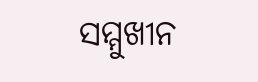ସମ୍ମୁଖୀନ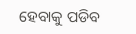ହେବାକୁ ପଡିବ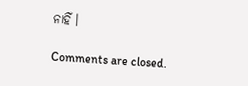ନାହିଁ ।

Comments are closed.